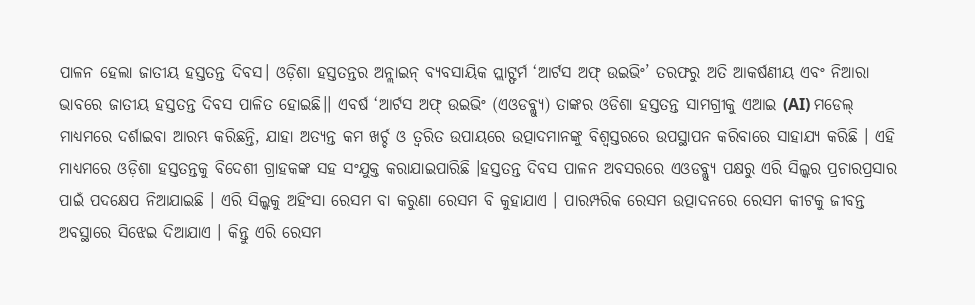ପାଳନ ହେଲା ଜାତୀୟ ହସ୍ତତନ୍ତ ଦିବସ। ଓଡ଼ିଶା ହସ୍ତତନ୍ତର ଅନ୍ଲାଇନ୍ ବ୍ୟବସାୟିକ ପ୍ଲାଟ୍ଫର୍ମ ‘ଆର୍ଟସ ଅଫ୍ ଉଇଭିଂ’ ତରଫରୁ ଅତି ଆକର୍ଷଣୀୟ ଏବଂ ନିଆରା ଭାବରେ ଜାତୀୟ ହସ୍ତତନ୍ତ ଦିବସ ପାଳିତ ହୋଇଛି।। ଏବର୍ଷ ‘ଆର୍ଟସ ଅଫ୍ ଉଇଭିଂ (ଏଓଡବ୍ଲ୍ୟୁ) ତାଙ୍କର ଓଡିଶା ହସ୍ତତନ୍ତ ସାମଗ୍ରୀକୁ ଏଆଇ (AI) ମଡେଲ୍ ମାଧ୍ୟମରେ ଦର୍ଶାଇବା ଆରମ୍ଭ କରିଛନ୍ତି, ଯାହା ଅତ୍ୟନ୍ତ କମ ଖର୍ଚ୍ଚ ଓ ତ୍ୱରିତ ଉପାୟରେ ଉତ୍ପାଦମାନଙ୍କୁ ବିଶ୍ୱସ୍ତରରେ ଉପସ୍ଥାପନ କରିବାରେ ସାହାଯ୍ୟ କରିଛି । ଏହି ମାଧ୍ୟମରେ ଓଡ଼ିଶା ହସ୍ତତନ୍ତକୁ ବିଦେଶୀ ଗ୍ରାହକଙ୍କ ସହ ସଂଯୁକ୍ତ କରାଯାଇପାରିଛି ।ହସ୍ତତନ୍ତ ଦିବସ ପାଳନ ଅବସରରେ ଏଓଡବ୍ଲ୍ୟୁ ପକ୍ଷରୁ ଏରି ସିଲ୍କର ପ୍ରଚାରପ୍ରସାର ପାଇଁ ପଦକ୍ଷେପ ନିଆଯାଇଛି । ଏରି ସିଲ୍କକୁ ଅହିଂସା ରେସମ ବା କରୁଣା ରେସମ ବି କୁହାଯାଏ । ପାରମ୍ପରିକ ରେସମ ଉତ୍ପାଦନରେ ରେସମ କୀଟକୁ ଜୀବନ୍ତ ଅବସ୍ଥାରେ ସିଝେଇ ଦିଆଯାଏ । କିନ୍ତୁ ଏରି ରେସମ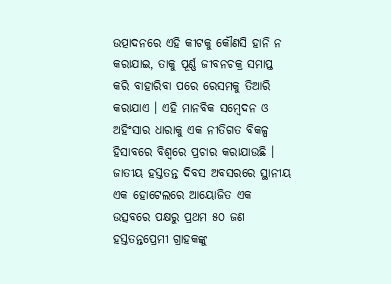ଉତ୍ପାଦନରେ ଏହି କୀଟକୁ କୌଣସି ହାନି ନ କରାଯାଇ, ତାକୁ ପୂର୍ଣ୍ଣ ଜୀବନଚକ୍ର ସମାପ୍ତ କରି ବାହାରିବା ପରେ ରେସମକୁ ତିଆରି କରାଯାଏ । ଏହି ମାନବିକ ସମ୍ବେଦନ ଓ ଅହିଂସାର ଧାରାକୁ ଏକ ନୀତିଗତ ବିକଳ୍ପ ହିସାବରେ ବିଶ୍ଵରେ ପ୍ରଚାର କରାଯାଉଛି । ଜାତୀୟ ହସ୍ତତନ୍ତ ଦିବସ ଅବସରରେ ସ୍ଥାନୀୟ ଏକ ହୋଟେଲରେ ଆୟୋଜିତ ଏକ ଉତ୍ସବରେ ପକ୍ଷରୁ ପ୍ରଥମ ୫୦ ଜଣ ହସ୍ତତନ୍ତପ୍ରେମୀ ଗ୍ରାହକଙ୍କୁ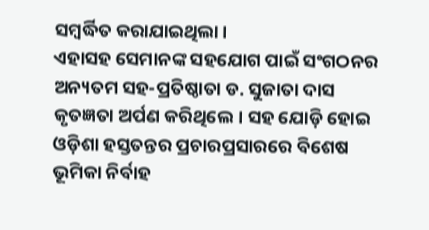ସମ୍ବର୍ଦ୍ଧିତ କରାଯାଇଥିଲା।
ଏହାସହ ସେମାନଙ୍କ ସହଯୋଗ ପାଇଁ ସଂଗଠନର ଅନ୍ୟତମ ସହ-ପ୍ରତିଷ୍ଠାତା ଡ. ସୁଜାତା ଦାସ କୃତଜ୍ଞତା ଅର୍ପଣ କରିଥିଲେ। ସହ ଯୋଡ଼ି ହୋଇ ଓଡ଼ିଶା ହସ୍ତତନ୍ତର ପ୍ରଚାରପ୍ରସାରରେ ବିଶେଷ ଭୂମିକା ନିର୍ବାହ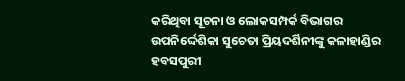କରିଥିବା ସୂଚନା ଓ ଲୋକସମ୍ପର୍କ ବିଭାଗର ଉପନିର୍ଦ୍ଦେଶିକା ସୁଚେତା ପ୍ରିୟଦର୍ଶିନୀଙ୍କୁ କଳାହାଣ୍ଡିର ହବସପୁରୀ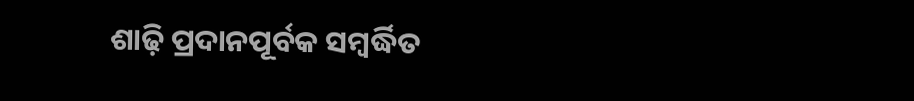ଶାଢ଼ି ପ୍ରଦାନପୂର୍ବକ ସମ୍ବର୍ଦ୍ଧିତ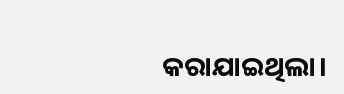କରାଯାଇଥିଲା।